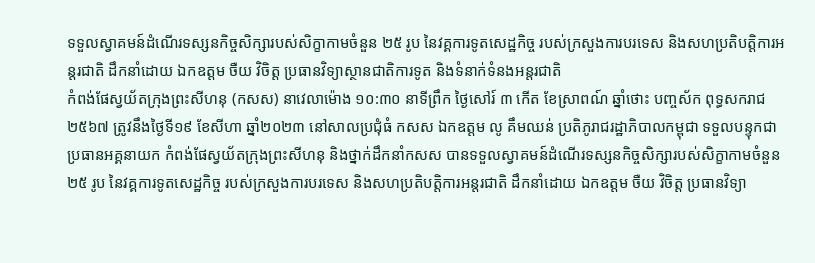ទទួលស្វាគមន៍ដំណើរទស្សនកិច្ចសិក្សារបស់សិក្ខាកាមចំនួន ២៥ រូប នៃវគ្គការទូតសេដ្ឋកិច្ច របស់ក្រសួងការបរទេស និងសហប្រតិបត្តិការអន្តរជាតិ ដឹកនាំដោយ ឯកឧត្តម ចឺយ វិចិត្ត ប្រធានវិទ្យាស្ថានជាតិការទូត និងទំនាក់ទំនងអន្តរជាតិ
កំពង់ផែស្វយ័តក្រុងព្រះសីហនុ (កសស) នាវេលាម៉ោង ១០:៣០ នាទីព្រឹក ថ្ងៃសៅរ៍ ៣ កើត ខែស្រាពណ៍ ឆ្នាំថោះ បញ្ចស័ក ពុទ្ធសករាជ ២៥៦៧ ត្រូវនឹងថ្ងៃទី១៩ ខែសីហា ឆ្នាំ២០២៣ នៅសាលប្រជុំធំ កសស ឯកឧត្តម លូ គឹមឈន់ ប្រតិភូរាជរដ្ឋាភិបាលកម្ពុជា ទទួលបន្ទុកជាប្រធានអគ្គនាយក កំពង់ផែស្វយ័តក្រុងព្រះសីហនុ និងថ្នាក់ដឹកនាំកសស បានទទួលស្វាគមន៍ដំណើរទស្សនកិច្ចសិក្សារបស់សិក្ខាកាមចំនួន ២៥ រូប នៃវគ្គការទូតសេដ្ឋកិច្ច របស់ក្រសួងការបរទេស និងសហប្រតិបត្តិការអន្តរជាតិ ដឹកនាំដោយ ឯកឧត្តម ចឺយ វិចិត្ត ប្រធានវិទ្យា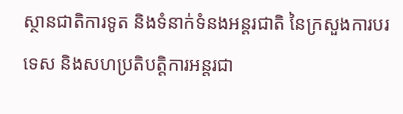ស្ថានជាតិការទូត និងទំនាក់ទំនងអន្តរជាតិ នៃក្រសួងការបរទេស និងសហប្រតិបត្តិការអន្តរជា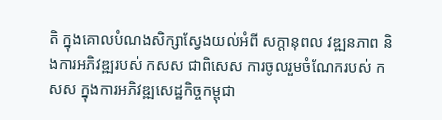តិ ក្នុងគោលបំណងសិក្សាស្វែងយល់អំពី សក្តានុពល វឌ្ឍនភាព និងការអភិវឌ្ឍរបស់ កសស ជាពិសេស ការចូលរួមចំណែករបស់ កសស ក្នុងការអភិវឌ្ឍសេដ្ឋកិច្ចកម្ពុជា